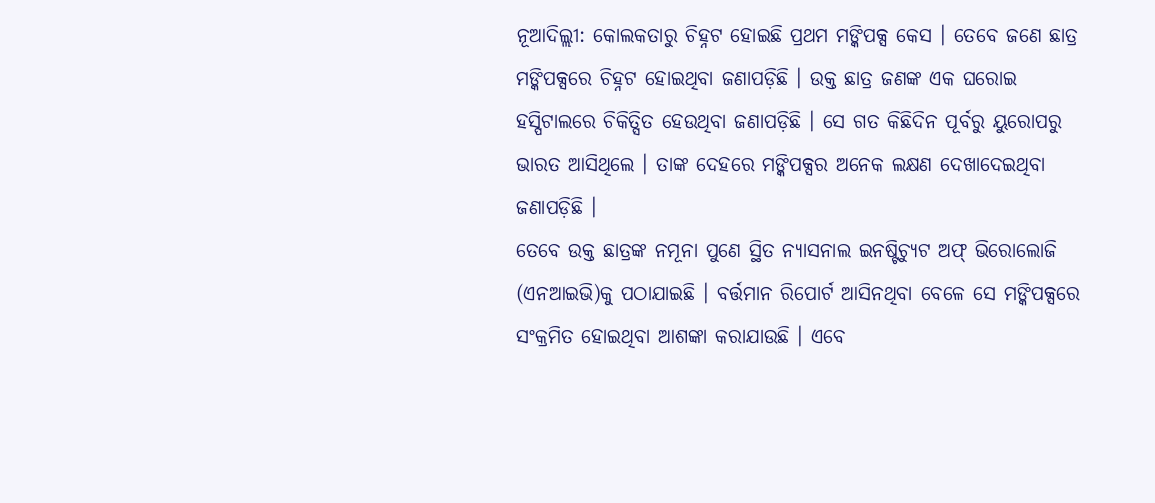ନୂଆଦିଲ୍ଲୀ: କୋଲକତାରୁ ଚିହ୍ନଟ ହୋଇଛି ପ୍ରଥମ ମଙ୍କିପକ୍ସ କେସ । ତେବେ ଜଣେ ଛାତ୍ର ମଙ୍କିପକ୍ସରେ ଚିହ୍ନଟ ହୋଇଥିବା ଜଣାପଡ଼ିଛି । ଉକ୍ତ ଛାତ୍ର ଜଣଙ୍କ ଏକ ଘରୋଇ ହସ୍ପିଟାଲରେ ଚିକିତ୍ସିତ ହେଉଥିବା ଜଣାପଡ଼ିଛି । ସେ ଗତ କିଛିଦିନ ପୂର୍ବରୁ ୟୁରୋପରୁ ଭାରତ ଆସିଥିଲେ । ତାଙ୍କ ଦେହରେ ମଙ୍କିପକ୍ସର ଅନେକ ଲକ୍ଷଣ ଦେଖାଦେଇଥିବା ଜଣାପଡ଼ିଛି ।
ତେବେ ଉକ୍ତ ଛାତ୍ରଙ୍କ ନମୂନା ପୁଣେ ସ୍ଥିତ ନ୍ୟାସନାଲ ଇନଷ୍ଟିଚ୍ୟୁଟ ଅଫ୍ ଭିରୋଲୋଜି (ଏନଆଇଭି)କୁ ପଠାଯାଇଛି । ବର୍ତ୍ତମାନ ରିପୋର୍ଟ ଆସିନଥିବା ବେଳେ ସେ ମଙ୍କିପକ୍ସରେ ସଂକ୍ରମିତ ହୋଇଥିବା ଆଶଙ୍କା କରାଯାଉଛି । ଏବେ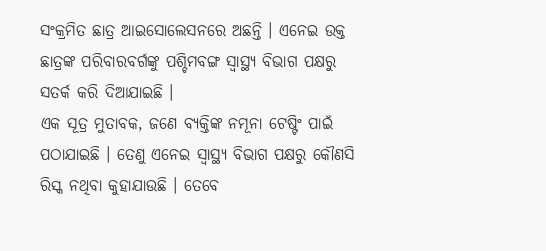ସଂକ୍ରମିତ ଛାତ୍ର ଆଇସୋଲେସନରେ ଅଛନ୍ତି । ଏନେଇ ଉକ୍ତ ଛାତ୍ରଙ୍କ ପରିବାରବର୍ଗଙ୍କୁ ପଶ୍ଚିମବଙ୍ଗ ସ୍ୱାସ୍ଥ୍ୟ ବିଭାଗ ପକ୍ଷରୁ ସତର୍କ କରି ଦିଆଯାଇଛି ।
ଏକ ସୂତ୍ର ମୁତାବକ, ଜଣେ ବ୍ୟକ୍ତିଙ୍କ ନମୂନା ଟେଷ୍ଟିଂ ପାଇଁ ପଠାଯାଇଛି । ତେଣୁ ଏନେଇ ସ୍ୱାସ୍ଥ୍ୟ ବିଭାଗ ପକ୍ଷରୁ କୌଣସି ରିସ୍କ ନଥିବା କୁହାଯାଉଛି । ତେବେ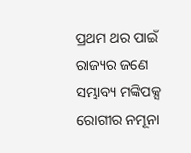ପ୍ରଥମ ଥର ପାଇଁ ରାଜ୍ୟର ଜଣେ ସମ୍ଭାବ୍ୟ ମଙ୍କିପକ୍ସ ରୋଗୀର ନମୂନା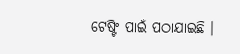ଟେଷ୍ଟିଂ ପାଇଁ ପଠାଯାଇଛି ।